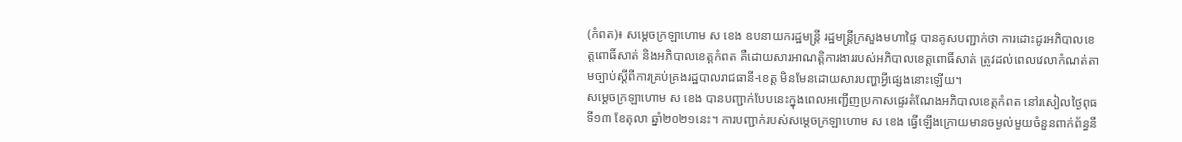(កំពត)៖ សម្តេចក្រឡាហោម ស ខេង ឧបនាយករដ្ឋមន្ត្រី រដ្ឋមន្ត្រីក្រសួងមហាផ្ទៃ បានគូសបញ្ជាក់ថា ការដោះដូរអភិបាលខេត្តពោធិ៍សាត់ និងអភិបាលខេត្តកំពត គឺដោយសារអាណត្តិការងាររបស់អភិបាលខេត្តពោធិ៍សាត់ ត្រូវដល់ពេលវេលាកំណត់តាមច្បាប់ស្តីពីការគ្រប់គ្រងរដ្ឋបាលរាជធានី-ខេត្ត មិនមែនដោយសារបញ្ហាអ្វីផ្សេងនោះឡើយ។
សម្តេចក្រឡាហោម ស ខេង បានបញ្ជាក់បែបនេះក្នុងពេលអញ្ជើញប្រកាសផ្ទេរតំណែងអភិបាលខេត្តកំពត នៅរសៀលថ្ងៃពុធ ទី១៣ ខែតុលា ឆ្នាំ២០២១នេះ។ ការបញ្ជាក់របស់សម្តេចក្រឡាហោម ស ខេង ធ្វើឡើងក្រោយមានចម្ងល់មួយចំនួនពាក់ព័ន្ធនឹ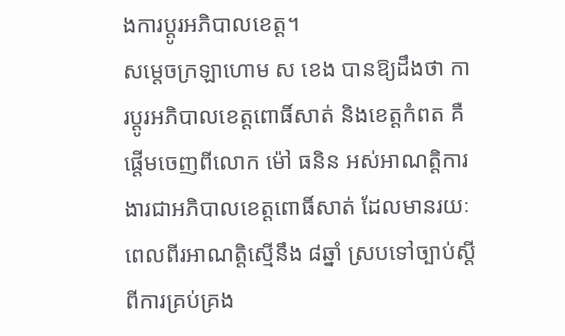ងការប្តូរអភិបាលខេត្ត។
សម្តេចក្រឡាហោម ស ខេង បានឱ្យដឹងថា ការប្តូរអភិបាលខេត្តពោធិ៍សាត់ និងខេត្តកំពត គឺផ្តើមចេញពីលោក ម៉ៅ ធនិន អស់អាណត្តិការងារជាអភិបាលខេត្តពោធិ៍សាត់ ដែលមានរយៈពេលពីរអាណត្តិស្មើនឹង ៨ឆ្នាំ ស្របទៅច្បាប់ស្តីពីការគ្រប់គ្រង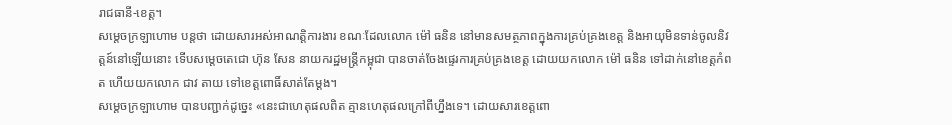រាជធានី-ខេត្ត។
សម្តេចក្រឡាហោម បន្តថា ដោយសារអស់អាណត្តិការងារ ខណៈដែលលោក ម៉ៅ ធនិន នៅមានសមត្ថភាពក្នុងការគ្រប់គ្រងខេត្ត និងអាយុមិនទាន់ចូលនិវត្តន៍នៅឡើយនោះ ទើបសម្តេចតេជោ ហ៊ុន សែន នាយករដ្ឋមន្ត្រីកម្ពុជា បានចាត់ចែងផ្ទេរការគ្រប់គ្រងខេត្ត ដោយយកលោក ម៉ៅ ធនិន ទៅដាក់នៅខេត្តកំពត ហើយយកលោក ជាវ តាយ ទៅខេត្តពោធិ៍សាត់តែម្តង។
សម្តេចក្រឡាហោម បានបញ្ជាក់ដូច្នេះ «នេះជាហេតុផលពិត គ្មានហេតុផលក្រៅពីហ្នឹងទេ។ ដោយសារខេត្តពោ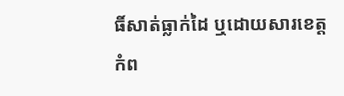ធិ៍សាត់ធ្លាក់ដៃ ឬដោយសារខេត្តកំព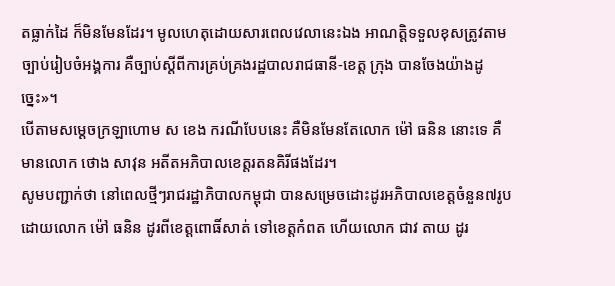តធ្លាក់ដៃ ក៏មិនមែនដែរ។ មូលហេតុដោយសារពេលវេលានេះឯង អាណត្តិទទួលខុសត្រូវតាមច្បាប់រៀបចំអង្គការ គឺច្បាប់ស្តីពីការគ្រប់គ្រងរដ្ឋបាលរាជធានី-ខេត្ត ក្រុង បានចែងយ៉ាងដូច្នេះ»។
បើតាមសម្តេចក្រឡាហោម ស ខេង ករណីបែបនេះ គឺមិនមែនតែលោក ម៉ៅ ធនិន នោះទេ គឺមានលោក ថោង សាវុន អតីតអភិបាលខេត្តរតនគិរីផងដែរ។
សូមបញ្ជាក់ថា នៅពេលថ្មីៗរាជរដ្ឋាភិបាលកម្ពុជា បានសម្រេចដោះដូរអភិបាលខេត្តចំនួន៧រូប ដោយលោក ម៉ៅ ធនិន ដូរពីខេត្តពោធិ៍សាត់ ទៅខេត្តកំពត ហើយលោក ជាវ តាយ ដូរ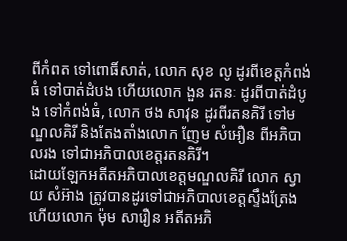ពីកំពត ទៅពោធិ៍សាត់, លោក សុខ លូ ដូរពីខេត្តកំពង់ធំ ទៅបាត់ដំបង ហើយលោក ងួន រតនៈ ដូរពីបាត់ដំបូង ទៅកំពង់ធំ, លោក ថង សាវុន ដូរពីរតនគិរី ទៅមណ្ឌលគិរី និងតែងតាំងលោក ញែម សំអឿន ពីអភិបាលរង ទៅជាអភិបាលខេត្តរតនគិរី។
ដោយឡែកអតីតអភិបាលខេត្តមណ្ឌលគិរី លោក ស្វាយ សំអ៊ាង ត្រូវបានដូរទៅជាអភិបាលខេត្តស្ទឹងត្រែង ហើយលោក ម៉ុម សារឿន អតីតអភិ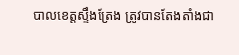បាលខេត្តស្ទឹងត្រែង ត្រូវបានតែងតាំងជា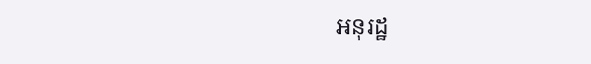អនុរដ្ឋ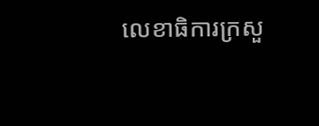លេខាធិការក្រសួ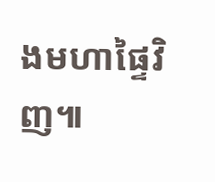ងមហាផ្ទៃវិញ៕